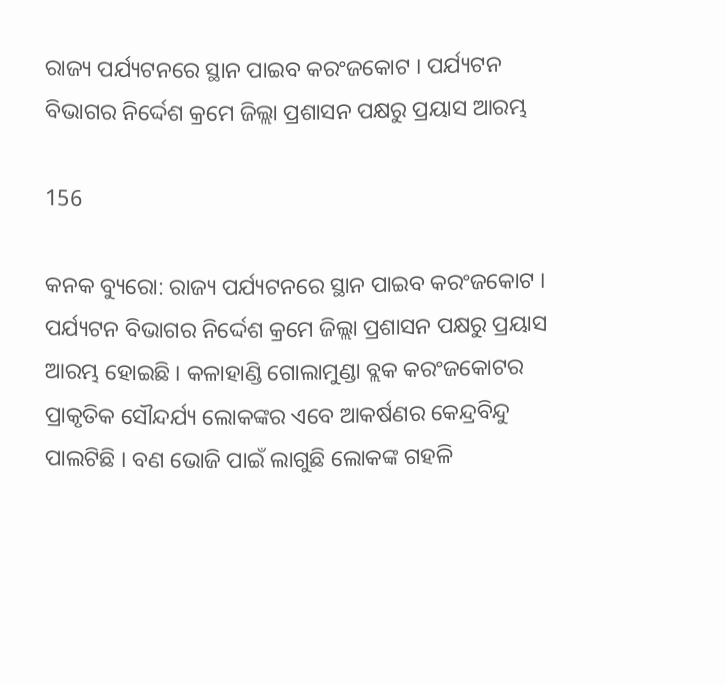ରାଜ୍ୟ ପର୍ଯ୍ୟଟନରେ ସ୍ଥାନ ପାଇବ କରଂଜକୋଟ । ପର୍ଯ୍ୟଟନ ବିଭାଗର ନିର୍ଦ୍ଦେଶ କ୍ରମେ ଜିଲ୍ଲା ପ୍ରଶାସନ ପକ୍ଷରୁ ପ୍ରୟାସ ଆରମ୍ଭ

156

କନକ ବ୍ୟୁରୋ: ରାଜ୍ୟ ପର୍ଯ୍ୟଟନରେ ସ୍ଥାନ ପାଇବ କରଂଜକୋଟ । ପର୍ଯ୍ୟଟନ ବିଭାଗର ନିର୍ଦ୍ଦେଶ କ୍ରମେ ଜିଲ୍ଲା ପ୍ରଶାସନ ପକ୍ଷରୁ ପ୍ରୟାସ ଆରମ୍ଭ ହୋଇଛି । କଳାହାଣ୍ଡି ଗୋଲାମୁଣ୍ଡା ବ୍ଲକ କରଂଜକୋଟର ପ୍ରାକୃତିକ ସୌନ୍ଦର୍ଯ୍ୟ ଲୋକଙ୍କର ଏବେ ଆକର୍ଷଣର କେନ୍ଦ୍ରବିନ୍ଦୁ ପାଲଟିଛି । ବଣ ଭୋଜି ପାଇଁ ଲାଗୁଛି ଲୋକଙ୍କ ଗହଳି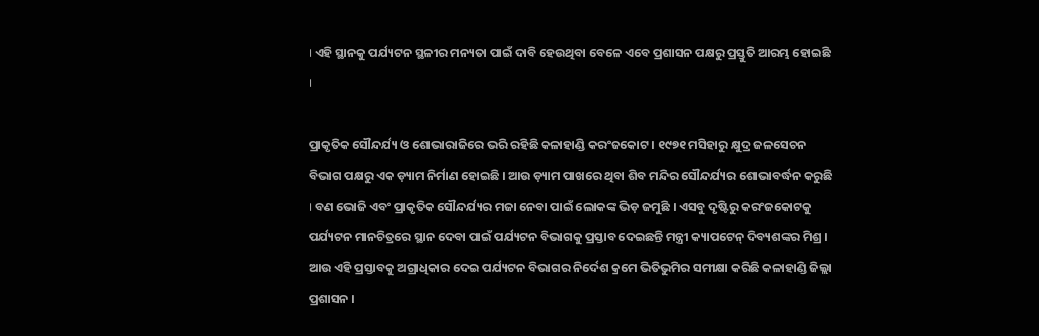। ଏହି ସ୍ଥାନକୁ ପର୍ଯ୍ୟଟନ ସ୍ଥଳୀର ମନ୍ୟତା ପାଇଁ ଦାବି ହେଉଥିବା ବେଳେ ଏବେ ପ୍ରଶାସନ ପକ୍ଷରୁ ପ୍ରସ୍ତୁତି ଆରମ୍ଭ ହୋଇଛି ।

ପ୍ରାକୃତିକ ସୌନ୍ଦର୍ଯ୍ୟ ଓ ଶୋଭାରାଜିରେ ଭରି ରହିଛି କଳାହାଣ୍ଡି କରଂଜକୋଟ । ୧୯୭୧ ମସିହାରୁ କ୍ଷୁଦ୍ର ଜଳସେଚନ ବିଭାଗ ପକ୍ଷରୁ ଏକ ଡ଼୍ୟାମ ନିର୍ମାଣ ହୋଇଛି । ଆଉ ଡ଼୍ୟାମ ପାଖରେ ଥିବା ଶିବ ମନ୍ଦିର ସୌନ୍ଦର୍ଯ୍ୟର ଶୋଭାବର୍ଦ୍ଧନ କରୁଛି । ବଣ ଭୋଜି ଏବଂ ପ୍ରାକୃତିକ ସୌନ୍ଦର୍ଯ୍ୟର ମଜା ନେବା ପାଇଁ ଲୋକଙ୍କ ଭିଡ଼ ଜମୁଛି । ଏସବୁ ଦୃଷ୍ଟିରୁ କରଂଜକୋଟକୁ ପର୍ଯ୍ୟଟନ ମାନଚିତ୍ରରେ ସ୍ଥାନ ଦେବା ପାଇଁ ପର୍ଯ୍ୟଟନ ବିଭାଗକୁ ପ୍ରସ୍ତାବ ଦେଇଛନ୍ତି ମନ୍ତ୍ରୀ କ୍ୟାପଟେନ୍ ଦିବ୍ୟଶଙ୍କର ମିଶ୍ର । ଆଉ ଏହି ପ୍ରସ୍ତାବକୁ ଅଗ୍ରାଧିକାର ଦେଇ ପର୍ଯ୍ୟଟନ ବିଭାଗର ନିର୍ଦେଶ କ୍ରମେ ଭିତିଭୁମିର ସମୀକ୍ଷା କରିଛି କଳାହାଣ୍ଡି ଜିଲ୍ଲା ପ୍ରଶାସନ ।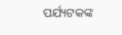ପର୍ଯ୍ୟଟକଙ୍କ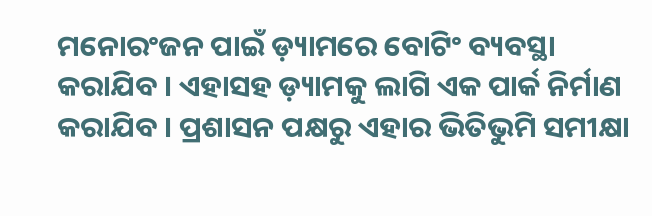ମନୋରଂଜନ ପାଇଁ ଡ଼୍ୟାମରେ ବୋଟିଂ ବ୍ୟବସ୍ଥା କରାଯିବ । ଏହାସହ ଡ଼୍ୟାମକୁ ଲାଗି ଏକ ପାର୍କ ନିର୍ମାଣ କରାଯିବ । ପ୍ରଶାସନ ପକ୍ଷରୁ ଏହାର ଭିତିଭୁମି ସମୀକ୍ଷା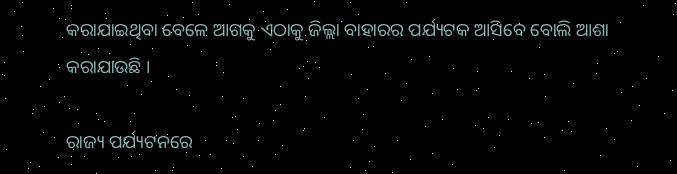କରାଯାଇଥିବା ବେଳେ ଆଗକୁ ଏଠାକୁ ଜିଲ୍ଲା ବାହାରର ପର୍ଯ୍ୟଟକ ଆସିବେ ବୋଲି ଆଶା କରାଯାଉଛି ।

ରାଜ୍ୟ ପର୍ଯ୍ୟଟନରେ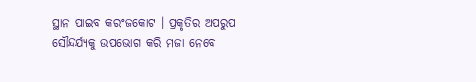ସ୍ଥାନ ପାଇବ କରଂଜକୋଟ । ପ୍ରକୃତିର ଅପରୁପ ସୌନ୍ଦର୍ଯ୍ୟକୁ ଉପଭୋଗ କରି ମଜା ନେବେ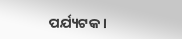ପର୍ଯ୍ୟଟକ ।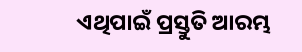ଏଥିପାଇଁ ପ୍ରସ୍ତୁତି ଆରମ୍ଭ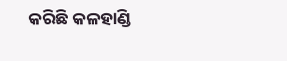କରିଛି କଳହାଣ୍ଡି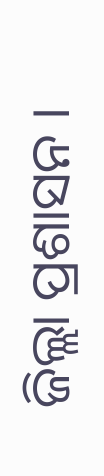ଜିଲ୍ଲା ପ୍ରଶାସନ ।